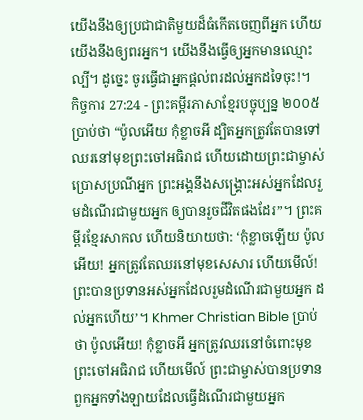យើងនឹងឲ្យប្រជាជាតិមួយដ៏ធំកើតចេញពីអ្នក ហើយយើងនឹងឲ្យពរអ្នក។ យើងនឹងធ្វើឲ្យអ្នកមានឈ្មោះល្បី។ ដូច្នេះ ចូរធ្វើជាអ្នកផ្ដល់ពរដល់អ្នកដទៃចុះ!។
កិច្ចការ 27:24 - ព្រះគម្ពីរភាសាខ្មែរបច្ចុប្បន្ន ២០០៥ ប្រាប់ថា “ប៉ូលអើយ កុំខ្លាចអី ដ្បិតអ្នកត្រូវតែបានទៅឈរនៅមុខព្រះចៅអធិរាជ ហើយដោយព្រះជាម្ចាស់ប្រោសប្រណីអ្នក ព្រះអង្គនឹងសង្គ្រោះអស់អ្នកដែលរួមដំណើរជាមួយអ្នក ឲ្យបានរួចជីវិតផងដែរ”។ ព្រះគម្ពីរខ្មែរសាកល ហើយនិយាយថា: ‘កុំខ្លាចឡើយ ប៉ូលអើយ! អ្នកត្រូវតែឈរនៅមុខសេសារ ហើយមើល៍! ព្រះបានប្រទានអស់អ្នកដែលរួមដំណើរជាមួយអ្នក ដល់អ្នកហើយ’។ Khmer Christian Bible ប្រាប់ថា ប៉ូលអើយ! កុំខ្លាចអី អ្នកត្រូវឈរនៅចំពោះមុខព្រះចៅអធិរាជ ហើយមើល៍ ព្រះជាម្ចាស់បានប្រទានពួកអ្នកទាំងឡាយដែលធ្វើដំណើរជាមួយអ្នក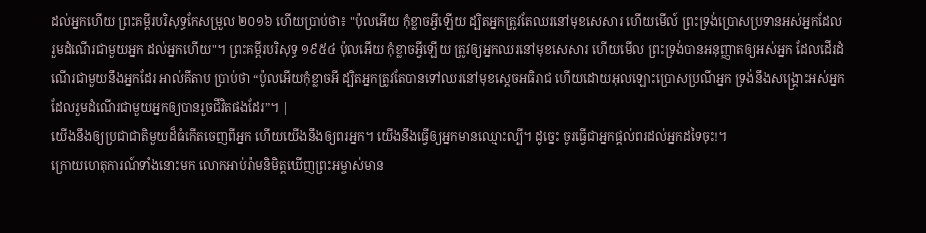ដល់អ្នកហើយ ព្រះគម្ពីរបរិសុទ្ធកែសម្រួល ២០១៦ ហើយប្រាប់ថា៖ "ប៉ុលអើយ កុំខ្លាចអ្វីឡើយ ដ្បិតអ្នកត្រូវតែឈរនៅមុខសេសារ ហើយមើល៍ ព្រះទ្រង់ប្រោសប្រទានអស់អ្នកដែលរួមដំណើរជាមួយអ្នក ដល់អ្នកហើយ"។ ព្រះគម្ពីរបរិសុទ្ធ ១៩៥៤ ប៉ុលអើយ កុំខ្លាចអ្វីឡើយ ត្រូវឲ្យអ្នកឈរនៅមុខសេសារ ហើយមើល ព្រះទ្រង់បានអនុញ្ញាតឲ្យអស់អ្នក ដែលដើរដំណើរជាមួយនឹងអ្នកដែរ អាល់គីតាប ប្រាប់ថា “ប៉ូលអើយកុំខ្លាចអី ដ្បិតអ្នកត្រូវតែបានទៅឈរនៅមុខស្តេចអធិរាជ ហើយដោយអុលឡោះប្រោសប្រណីអ្នក ទ្រង់នឹងសង្គ្រោះអស់អ្នកដែលរួមដំណើរជាមួយអ្នកឲ្យបានរួចជីវិតផងដែរ”។ |
យើងនឹងឲ្យប្រជាជាតិមួយដ៏ធំកើតចេញពីអ្នក ហើយយើងនឹងឲ្យពរអ្នក។ យើងនឹងធ្វើឲ្យអ្នកមានឈ្មោះល្បី។ ដូច្នេះ ចូរធ្វើជាអ្នកផ្ដល់ពរដល់អ្នកដទៃចុះ!។
ក្រោយហេតុការណ៍ទាំងនោះមក លោកអាប់រ៉ាមនិមិត្តឃើញព្រះអម្ចាស់មាន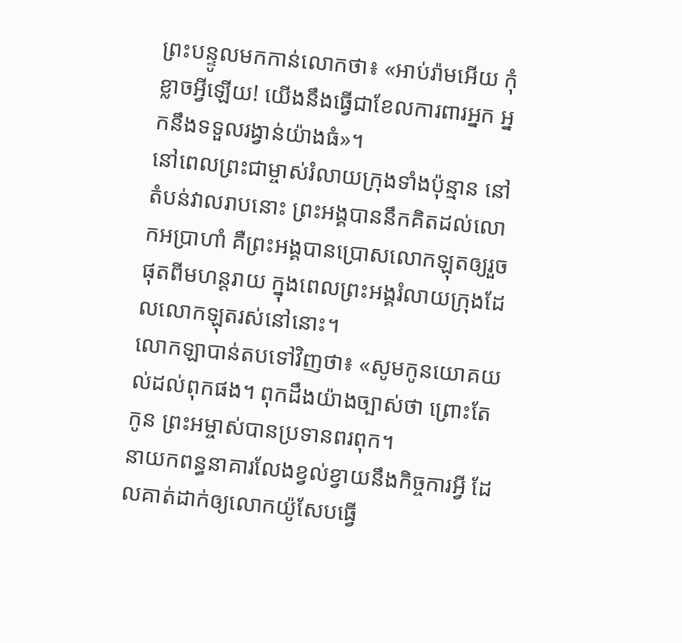ព្រះបន្ទូលមកកាន់លោកថា៖ «អាប់រ៉ាមអើយ កុំខ្លាចអ្វីឡើយ! យើងនឹងធ្វើជាខែលការពារអ្នក អ្នកនឹងទទួលរង្វាន់យ៉ាងធំ»។
នៅពេលព្រះជាម្ចាស់រំលាយក្រុងទាំងប៉ុន្មាន នៅតំបន់វាលរាបនោះ ព្រះអង្គបាននឹកគិតដល់លោកអប្រាហាំ គឺព្រះអង្គបានប្រោសលោកឡុតឲ្យរួចផុតពីមហន្តរាយ ក្នុងពេលព្រះអង្គរំលាយក្រុងដែលលោកឡុតរស់នៅនោះ។
លោកឡាបាន់តបទៅវិញថា៖ «សូមកូនយោគយល់ដល់ពុកផង។ ពុកដឹងយ៉ាងច្បាស់ថា ព្រោះតែកូន ព្រះអម្ចាស់បានប្រទានពរពុក។
នាយកពន្ធនាគារលែងខ្វល់ខ្វាយនឹងកិច្ចការអ្វី ដែលគាត់ដាក់ឲ្យលោកយ៉ូសែបធ្វើ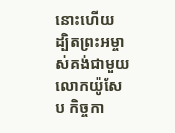នោះហើយ ដ្បិតព្រះអម្ចាស់គង់ជាមួយលោកយ៉ូសែប កិច្ចកា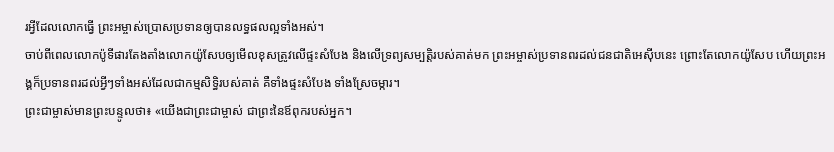រអ្វីដែលលោកធ្វើ ព្រះអម្ចាស់ប្រោសប្រទានឲ្យបានលទ្ធផលល្អទាំងអស់។
ចាប់ពីពេលលោកប៉ូទីផារតែងតាំងលោកយ៉ូសែបឲ្យមើលខុសត្រូវលើផ្ទះសំបែង និងលើទ្រព្យសម្បត្តិរបស់គាត់មក ព្រះអម្ចាស់ប្រទានពរដល់ជនជាតិអេស៊ីបនេះ ព្រោះតែលោកយ៉ូសែប ហើយព្រះអង្គក៏ប្រទានពរដល់អ្វីៗទាំងអស់ដែលជាកម្មសិទ្ធិរបស់គាត់ គឺទាំងផ្ទះសំបែង ទាំងស្រែចម្ការ។
ព្រះជាម្ចាស់មានព្រះបន្ទូលថា៖ «យើងជាព្រះជាម្ចាស់ ជាព្រះនៃឪពុករបស់អ្នក។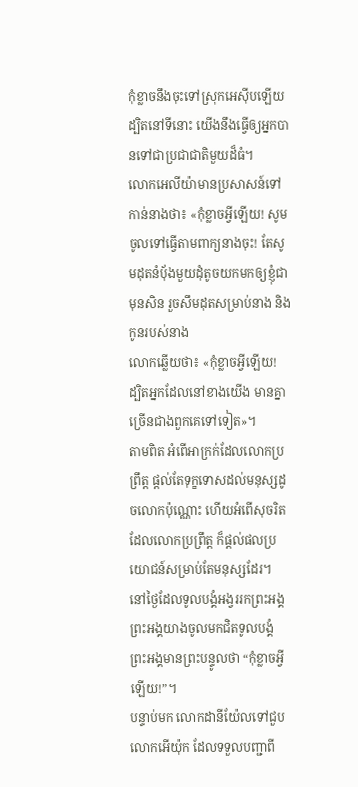កុំខ្លាចនឹងចុះទៅស្រុកអេស៊ីបឡើយ ដ្បិតនៅទីនោះ យើងនឹងធ្វើឲ្យអ្នកបានទៅជាប្រជាជាតិមួយដ៏ធំ។
លោកអេលីយ៉ាមានប្រសាសន៍ទៅកាន់នាងថា៖ «កុំខ្លាចអ្វីឡើយ! សូមចូលទៅធ្វើតាមពាក្យនាងចុះ! តែសូមដុតនំបុ័ងមួយដុំតូចយកមកឲ្យខ្ញុំជាមុនសិន រួចសឹមដុតសម្រាប់នាង និងកូនរបស់នាង
លោកឆ្លើយថា៖ «កុំខ្លាចអ្វីឡើយ! ដ្បិតអ្នកដែលនៅខាងយើង មានគ្នាច្រើនជាងពួកគេទៅទៀត»។
តាមពិត អំពើអាក្រក់ដែលលោកប្រព្រឹត្ត ផ្ដល់តែទុក្ខទោសដល់មនុស្សដូចលោកប៉ុណ្ណោះ ហើយអំពើសុចរិតដែលលោកប្រព្រឹត្ត ក៏ផ្ដល់ផលប្រយោជន៍សម្រាប់តែមនុស្សដែរ។
នៅថ្ងៃដែលទូលបង្គំអង្វររកព្រះអង្គ ព្រះអង្គយាងចូលមកជិតទូលបង្គំ ព្រះអង្គមានព្រះបន្ទូលថា “កុំខ្លាចអ្វីឡើយ!”។
បន្ទាប់មក លោកដានីយ៉ែលទៅជួបលោកអើយ៉ុក ដែលទទួលបញ្ជាពី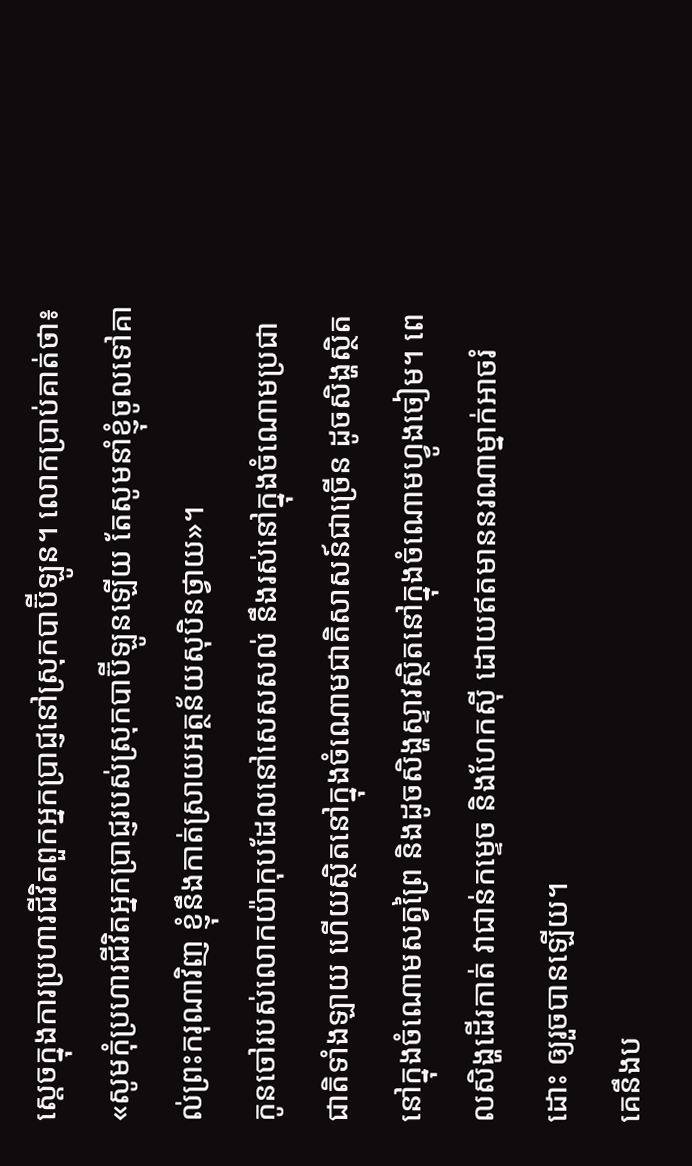ស្ដេចក្នុងការប្រហារជីវិតពួកអ្នកប្រាជ្ញនៅស្រុកបាប៊ីឡូន។ លោកប្រាប់គាត់ថា៖ «សូមកុំប្រហារជីវិតអ្នកប្រាជ្ញរបស់ស្រុកបាប៊ីឡូនឡើយ តែសូមនាំខ្ញុំចូលទៅគាល់ព្រះករុណាវិញ ខ្ញុំនឹងកាត់ស្រាយអត្ថន័យសុបិនថ្វាយ»។
កូនចៅរបស់លោកយ៉ាកុបដែលនៅសេសសល់ នឹងរស់នៅក្នុងចំណោមប្រជាជាតិទាំងឡាយ ហើយស្ថិតនៅក្នុងចំណោមជាតិសាសន៍ជាច្រើន ដូចសិង្ហស្ថិតនៅក្នុងចំណោមសត្វព្រៃ និងដូចសិង្ហស្ទាវស្ថិតនៅក្នុងចំណោមហ្វូងចៀម។ ពេលសិង្ហដើរកាត់ វាជាន់កម្ទេច និងហែកស៊ី ដោយឥតមាននរណាម្នាក់អាចរំដោះ ឲ្យរួចបានឡើយ។
គេនឹងប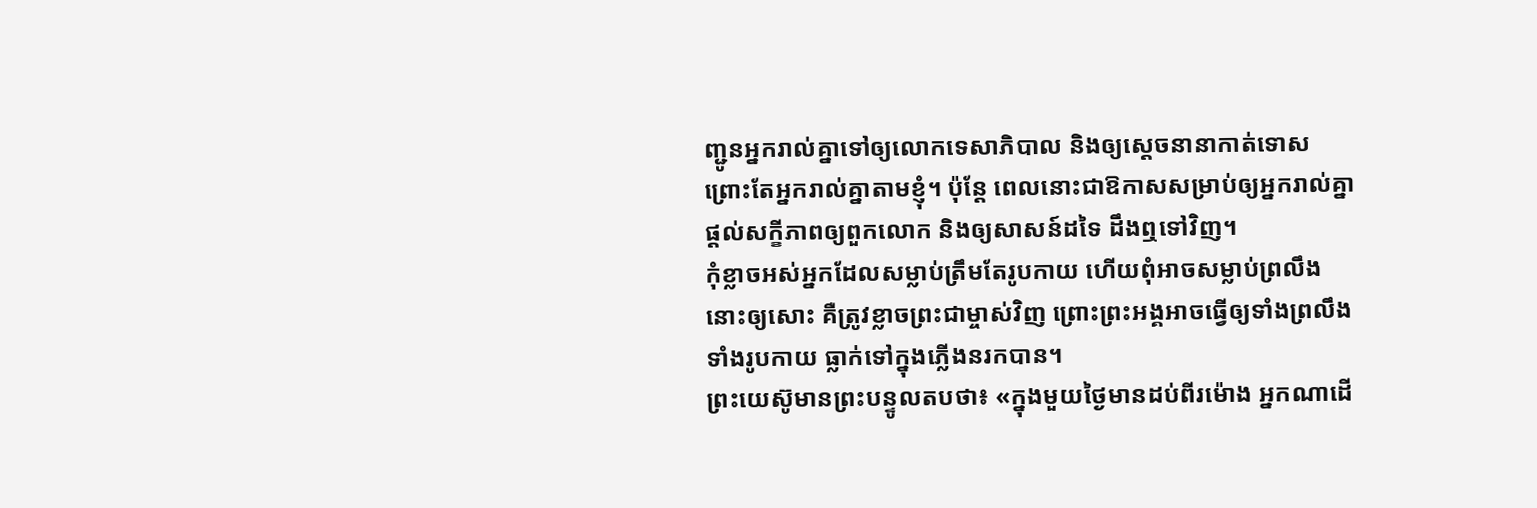ញ្ជូនអ្នករាល់គ្នាទៅឲ្យលោកទេសាភិបាល និងឲ្យស្ដេចនានាកាត់ទោស ព្រោះតែអ្នករាល់គ្នាតាមខ្ញុំ។ ប៉ុន្តែ ពេលនោះជាឱកាសសម្រាប់ឲ្យអ្នករាល់គ្នាផ្ដល់សក្ខីភាពឲ្យពួកលោក និងឲ្យសាសន៍ដទៃ ដឹងឮទៅវិញ។
កុំខ្លាចអស់អ្នកដែលសម្លាប់ត្រឹមតែរូបកាយ ហើយពុំអាចសម្លាប់ព្រលឹងនោះឲ្យសោះ គឺត្រូវខ្លាចព្រះជាម្ចាស់វិញ ព្រោះព្រះអង្គអាចធ្វើឲ្យទាំងព្រលឹង ទាំងរូបកាយ ធ្លាក់ទៅក្នុងភ្លើងនរកបាន។
ព្រះយេស៊ូមានព្រះបន្ទូលតបថា៖ «ក្នុងមួយថ្ងៃមានដប់ពីរម៉ោង អ្នកណាដើ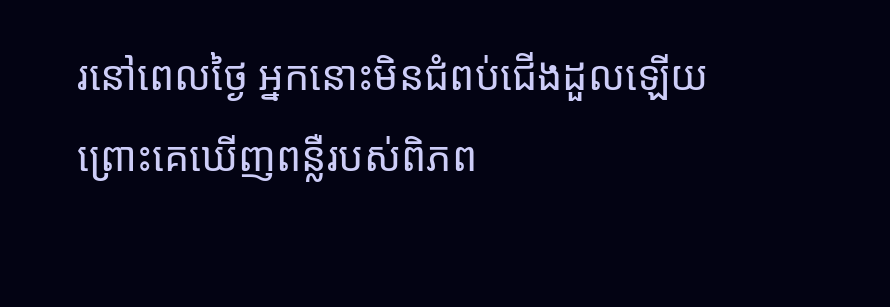រនៅពេលថ្ងៃ អ្នកនោះមិនជំពប់ជើងដួលឡើយ ព្រោះគេឃើញពន្លឺរបស់ពិភព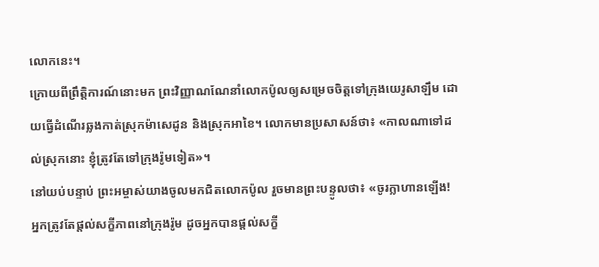លោកនេះ។
ក្រោយពីព្រឹត្តិការណ៍នោះមក ព្រះវិញ្ញាណណែនាំលោកប៉ូលឲ្យសម្រេចចិត្តទៅក្រុងយេរូសាឡឹម ដោយធ្វើដំណើរឆ្លងកាត់ស្រុកម៉ាសេដូន និងស្រុកអាខៃ។ លោកមានប្រសាសន៍ថា៖ «កាលណាទៅដល់ស្រុកនោះ ខ្ញុំត្រូវតែទៅក្រុងរ៉ូមទៀត»។
នៅយប់បន្ទាប់ ព្រះអម្ចាស់យាងចូលមកជិតលោកប៉ូល រួចមានព្រះបន្ទូលថា៖ «ចូរក្លាហានឡើង! អ្នកត្រូវតែផ្ដល់សក្ខីភាពនៅក្រុងរ៉ូម ដូចអ្នកបានផ្ដល់សក្ខី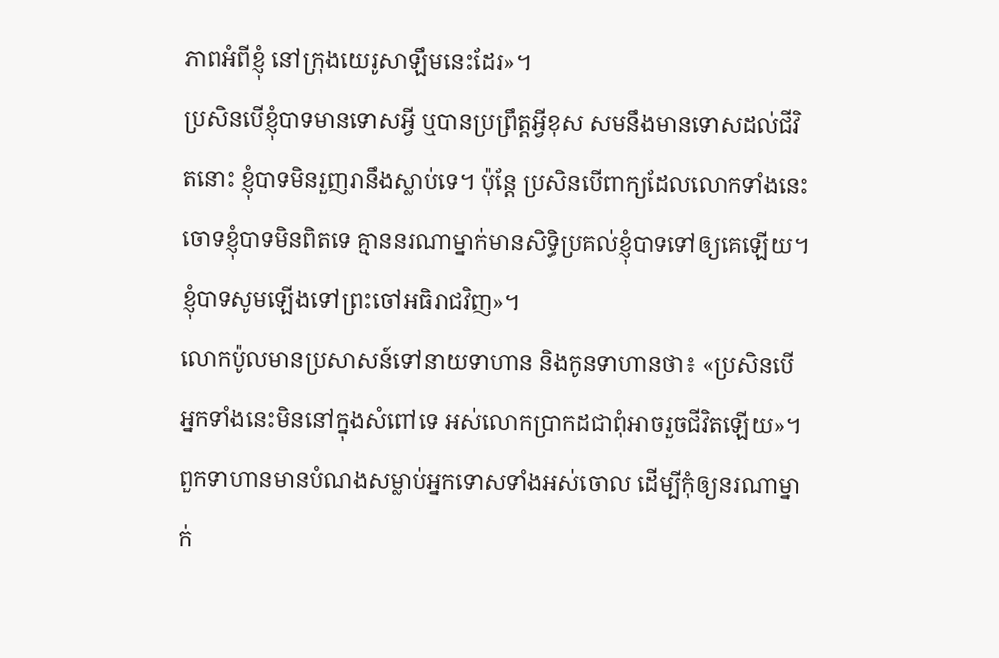ភាពអំពីខ្ញុំ នៅក្រុងយេរូសាឡឹមនេះដែរ»។
ប្រសិនបើខ្ញុំបាទមានទោសអ្វី ឬបានប្រព្រឹត្តអ្វីខុស សមនឹងមានទោសដល់ជីវិតនោះ ខ្ញុំបាទមិនរួញរានឹងស្លាប់ទេ។ ប៉ុន្តែ ប្រសិនបើពាក្យដែលលោកទាំងនេះចោទខ្ញុំបាទមិនពិតទេ គ្មាននរណាម្នាក់មានសិទ្ធិប្រគល់ខ្ញុំបាទទៅឲ្យគេឡើយ។ ខ្ញុំបាទសូមឡើងទៅព្រះចៅអធិរាជវិញ»។
លោកប៉ូលមានប្រសាសន៍ទៅនាយទាហាន និងកូនទាហានថា៖ «ប្រសិនបើអ្នកទាំងនេះមិននៅក្នុងសំពៅទេ អស់លោកប្រាកដជាពុំអាចរួចជីវិតឡើយ»។
ពួកទាហានមានបំណងសម្លាប់អ្នកទោសទាំងអស់ចោល ដើម្បីកុំឲ្យនរណាម្នាក់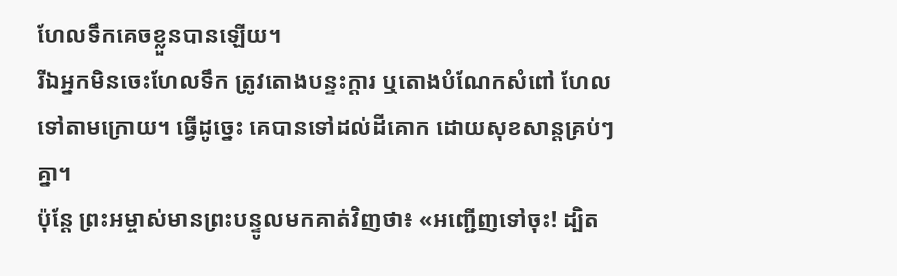ហែលទឹកគេចខ្លួនបានឡើយ។
រីឯអ្នកមិនចេះហែលទឹក ត្រូវតោងបន្ទះក្ដារ ឬតោងបំណែកសំពៅ ហែលទៅតាមក្រោយ។ ធ្វើដូច្នេះ គេបានទៅដល់ដីគោក ដោយសុខសាន្តគ្រប់ៗគ្នា។
ប៉ុន្តែ ព្រះអម្ចាស់មានព្រះបន្ទូលមកគាត់វិញថា៖ «អញ្ជើញទៅចុះ! ដ្បិត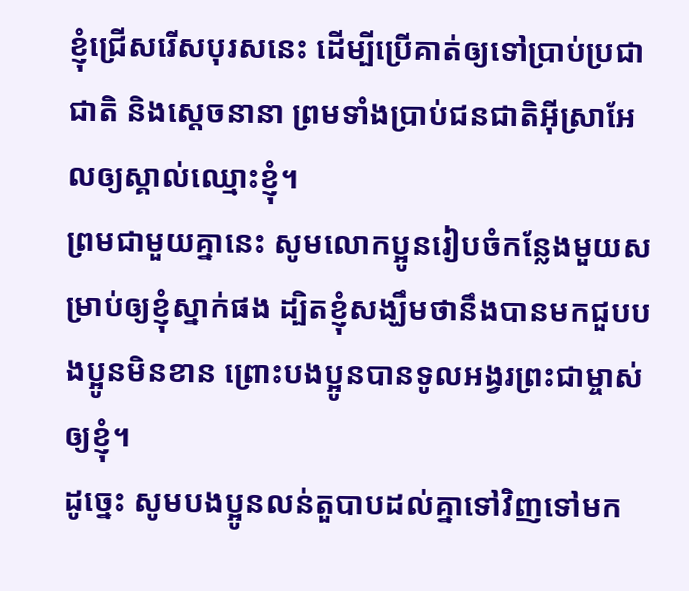ខ្ញុំជ្រើសរើសបុរសនេះ ដើម្បីប្រើគាត់ឲ្យទៅប្រាប់ប្រជាជាតិ និងស្ដេចនានា ព្រមទាំងប្រាប់ជនជាតិអ៊ីស្រាអែលឲ្យស្គាល់ឈ្មោះខ្ញុំ។
ព្រមជាមួយគ្នានេះ សូមលោកប្អូនរៀបចំកន្លែងមួយសម្រាប់ឲ្យខ្ញុំស្នាក់ផង ដ្បិតខ្ញុំសង្ឃឹមថានឹងបានមកជួបបងប្អូនមិនខាន ព្រោះបងប្អូនបានទូលអង្វរព្រះជាម្ចាស់ឲ្យខ្ញុំ។
ដូច្នេះ សូមបងប្អូនលន់តួបាបដល់គ្នាទៅវិញទៅមក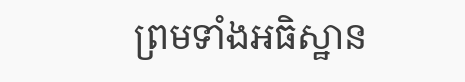ព្រមទាំងអធិស្ឋាន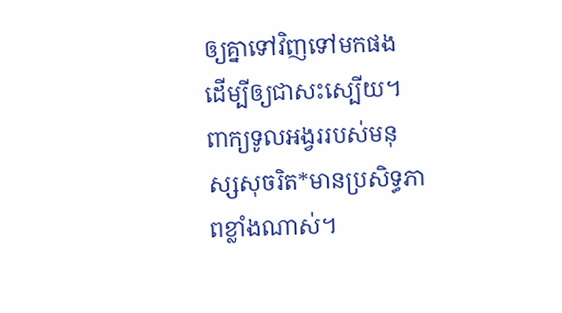ឲ្យគ្នាទៅវិញទៅមកផង ដើម្បីឲ្យជាសះស្បើយ។ ពាក្យទូលអង្វររបស់មនុស្សសុចរិត*មានប្រសិទ្ធភាពខ្លាំងណាស់។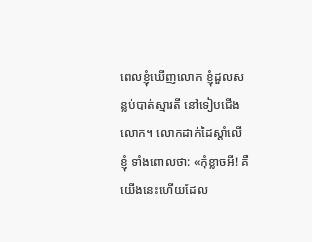ពេលខ្ញុំឃើញលោក ខ្ញុំដួលសន្លប់បាត់ស្មារតី នៅទៀបជើងលោក។ លោកដាក់ដៃស្ដាំលើខ្ញុំ ទាំងពោលថា: «កុំខ្លាចអី! គឺយើងនេះហើយដែល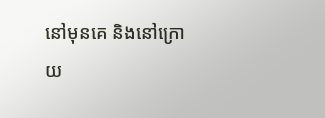នៅមុនគេ និងនៅក្រោយ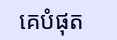គេបំផុត